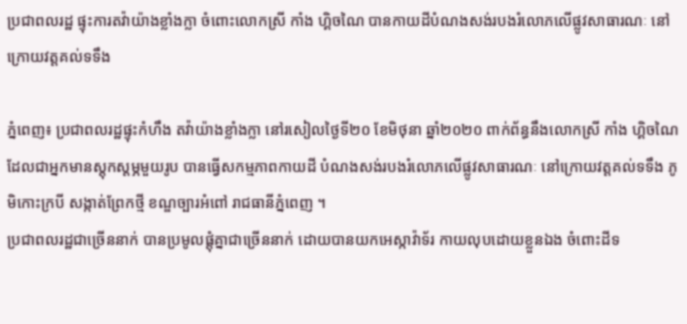ប្រជាពលរដ្ឋ ផ្ទុះការតវ៉ាយ៉ាងខ្លាំងក្លា ចំពោះលោកស្រី កាំង ហ្គិចណៃ បានកាយដីបំណងសង់របងរំលោភលេីផ្លូវសាធារណៈ នៅក្រោយវត្តគល់ទទឹង

ភ្នំពេញ៖ ប្រជាពលរដ្ឋផ្ទុះកំហឹង តវ៉ាយ៉ាងខ្លាំងក្លា នៅរសៀលថ្ងៃទី២០ ខែមិថុនា ឆ្នាំ២០២០ ពាក់ព័ន្ធនឹងលោកស្រី កាំង ហ្គិចណៃ ដែលជាអ្នកមានស្តុកស្តម្ភមួយរូប បានធ្វេីសកម្មភាពកាយដី បំណងសង់របងរំលោភលេីផ្លូវសាធារណៈ នៅក្រោយវត្តគល់ទទឹង ភូមិកោះក្របី សង្កាត់ព្រែកថ្មី ខណ្ឌច្បារអំពៅ រាជធានីភ្នំពេញ ។
ប្រជាពលរដ្ឋជាច្រេីននាក់ បានប្រមូលផ្តុំគ្នាជាច្រេីននាក់ ដោយបានយកអេស្កាវ៉ាទ័រ កាយលុបដោយខ្លួនឯង ចំពោះដីទ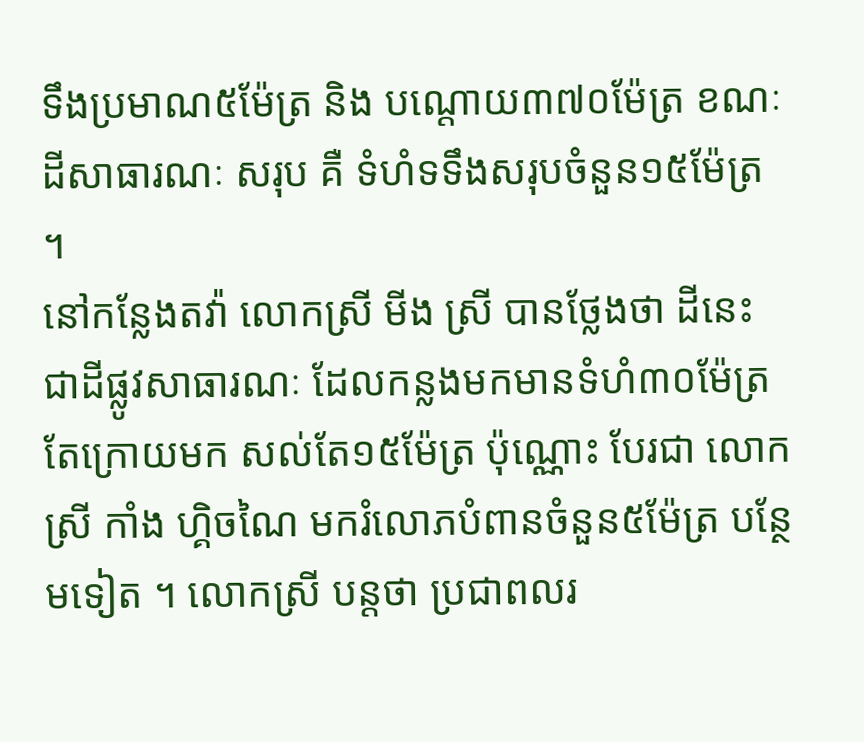ទឹងប្រមាណ៥ម៉ែត្រ និង បណ្តោយ៣៧០ម៉ែត្រ ខណៈដីសាធារណៈ សរុប គឺ ទំហំទទឹងសរុបចំនួន១៥ម៉ែត្រ ។
នៅកន្លែងតវ៉ា លោកស្រី មីង ស្រី បានថ្លែងថា ដីនេះ ជាដីផ្លូវសាធារណៈ ដែលកន្លងមកមានទំហំ៣០ម៉ែត្រ តែក្រោយមក សល់តែ១៥ម៉ែត្រ ប៉ុណ្ណោះ បែរជា លោកស្រី កាំង ហ្គិចណៃ មករំលោភបំពានចំនួន៥ម៉ែត្រ បន្ថែមទៀត ។ លោកស្រី បន្តថា ប្រជាពលរ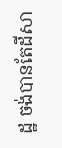ដ្ឋ ចង់បានតែដីសា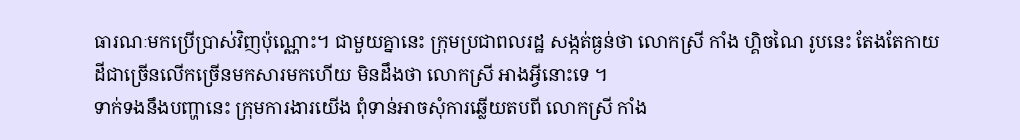ធារណៈមកប្រេីប្រាស់វិញប៉ុណ្ណោះ។ ជាមួយគ្នានេះ ក្រុមប្រជាពលរដ្ឋ សង្កត់ធ្ងន់ថា លោកស្រី កាំង ហ្គិចណៃ រូបនេះ តែងតែកាយដីជាច្រេីនលេីកច្រេីនមកសារមកហេីយ មិនដឹងថា លោកស្រី អាងអ្វីនោះទេ ។
ទាក់ទងនឹងបញ្ហានេះ ក្រុមការងារយើង ពុំទាន់អាចសុំការឆ្លេីយតបពី លោកស្រី កាំង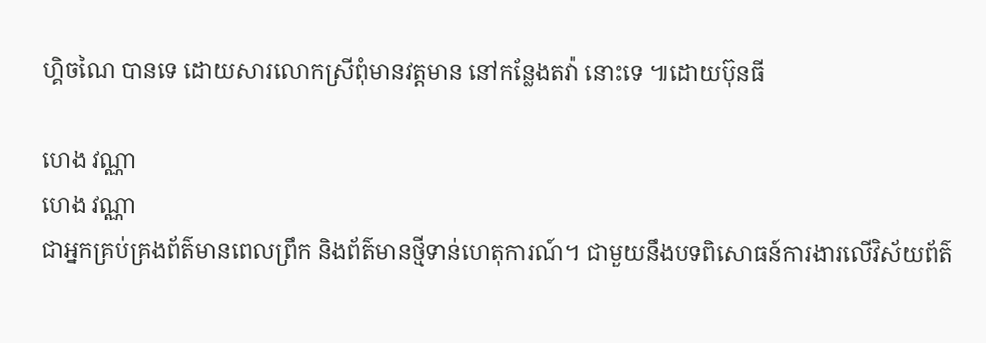ហ្គិចណៃ បានទេ ដោយសារលោកស្រីពុំមានវត្តមាន នៅកន្លែងតវ៉ា នោះទេ ៕ដោយប៊ុនធី

ហេង វណ្ណា
ហេង វណ្ណា
ជាអ្នកគ្រប់គ្រងព័ត៌មានពេលព្រឹក និងព័ត៌មានថ្មីទាន់ហេតុការណ៍។ ជាមួយនឹងបទពិសោធន៍ការងារលើវិស័យព័ត៌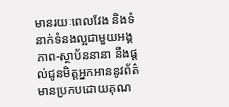មានរយៈពេលវែង និងទំនាក់ទំនងល្អជាមួយអង្គភាព-ស្ថាប័ននានា នឹងផ្ដល់ជូនមិត្តអ្នកអាននូវព័ត៌មានប្រកបដោយគុណ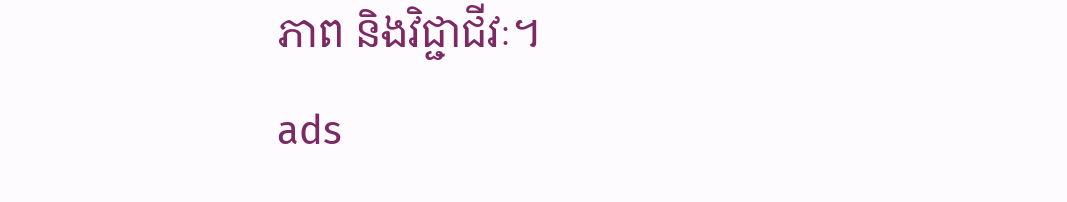ភាព និងវិជ្ជាជីវៈ។
ads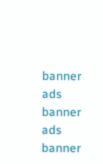banner
ads banner
ads banner